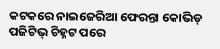କଟକରେ ନାଇଜେରିଆ ଫେରନ୍ତା କୋଭିଡ୍ ପଜିଟିଭ୍ ଚିହ୍ନଟ ପରେ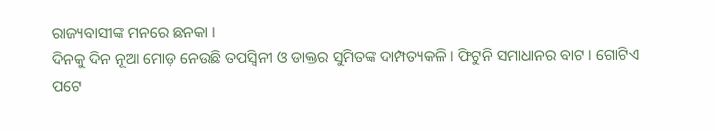ରାଜ୍ୟବାସୀଙ୍କ ମନରେ ଛନକା ।
ଦିନକୁ ଦିନ ନୂଆ ମୋଡ଼ ନେଉଛି ତପସ୍ୱିନୀ ଓ ଡାକ୍ତର ସୁମିତଙ୍କ ଦାମ୍ପତ୍ୟକଳି । ଫିଟୁନି ସମାଧାନର ବାଟ । ଗୋଟିଏ ପଟେ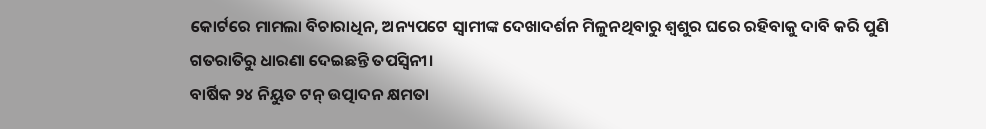କୋର୍ଟରେ ମାମଲା ବିଚାରାଧିନ, ଅନ୍ୟପଟେ ସ୍ୱାମୀଙ୍କ ଦେଖାଦର୍ଶନ ମିଳୁନଥିବାରୁ ଶ୍ୱଶୁର ଘରେ ରହିବାକୁ ଦାବି କରି ପୁଣି ଗତରାତିରୁ ଧାରଣା ଦେଇଛନ୍ତି ତପସ୍ୱିନୀ।
ବାର୍ଷିକ ୨୪ ନିୟୁତ ଟନ୍ ଉତ୍ପାଦନ କ୍ଷମତା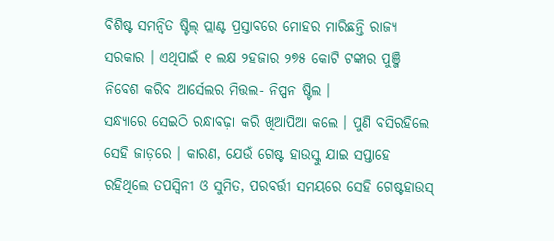ବିଶିଷ୍ଟ ସମନ୍ୱିତ ଷ୍ଟିଲ୍ ପ୍ଲାଣ୍ଟ ପ୍ରସ୍ତାବରେ ମୋହର ମାରିଛନ୍ତି ରାଜ୍ୟ ସରକାର । ଏଥିପାଇଁ ୧ ଲକ୍ଷ ୨ହଜାର ୨୭୫ କୋଟି ଟଙ୍କାର ପୁଞ୍ଜି ନିବେଶ କରିବ ଆର୍ସେଲର ମିତ୍ତଲ- ନିପ୍ପନ ଷ୍ଟିଲ ।
ସନ୍ଧ୍ୟାରେ ସେଇଠି ରନ୍ଧାବଢ଼ା କରି ଖିଆପିଆ କଲେ । ପୁଣି ବସିରହିଲେ ସେହି ଜାଡ଼ରେ । କାରଣ, ଯେଉଁ ଗେଷ୍ଟ ହାଉସ୍କୁ ଯାଇ ସପ୍ତାହେ ରହିଥିଲେ ତପସ୍ୱିନୀ ଓ ସୁମିତ, ପରବର୍ତ୍ତୀ ସମୟରେ ସେହି ଗେଷ୍ଟହାଉସ୍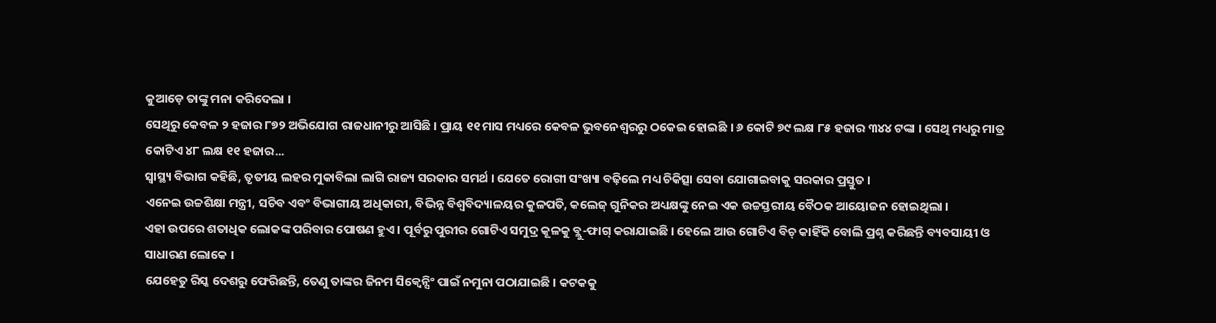କୁଆଡ଼େ ତାଙ୍କୁ ମନା କରିଦେଲା ।
ସେଥିରୁ କେବଳ ୨ ହଜାର ୮୭୨ ଅଭିଯୋଗ ରାଜଧାନୀରୁ ଆସିଛି । ପ୍ରାୟ ୧୧ ମାସ ମଧ୍ୟରେ କେବଳ ଭୁବନେଶ୍ୱରରୁ ଠକେଇ ହୋଇଛି । ୬ କୋଟି ୭୯ ଲକ୍ଷ ୮୫ ହଜାର ୩୪୪ ଟଙ୍କା । ସେଥି ମଧ୍ୟରୁ ମାତ୍ର କୋଟିଏ ୪୮ ଲକ୍ଷ ୧୧ ହଜାର...
ସ୍ୱାସ୍ଥ୍ୟ ବିଭାଗ କହିଛି, ତୃତୀୟ ଲହର ମୁକାବିଲା ଲାଗି ରାଜ୍ୟ ସରକାର ସମର୍ଥ । ଯେତେ ରୋଗୀ ସଂଖ୍ୟା ବଢ଼ିଲେ ମଧ୍ୟ ଚିକିତ୍ସା ସେବା ଯୋଗାଇବାକୁ ସରକାର ପ୍ରସ୍ତୁତ ।
ଏନେଇ ଉଚ୍ଚଶିକ୍ଷା ମନ୍ତ୍ରୀ, ସଚିବ ଏବଂ ବିଭାଗୀୟ ଅଧିକାରୀ, ବିଭିନ୍ନ ବିଶ୍ୱବିଦ୍ୟାଳୟର କୁଳପତି, କଲେଜ୍ ଗୁନିକର ଅଧ୍ୟକ୍ଷଙ୍କୁ ନେଇ ଏକ ଉଚ୍ଚସ୍ତରୀୟ ବୈଠକ ଆୟୋଜନ ହୋଇଥିଲା ।
ଏହା ଉପରେ ଶତାଧିକ ଲୋକଙ୍କ ପରିବାର ପୋଷଣ ହୁଏ । ପୂର୍ବରୁ ପୁରୀର ଗୋଟିଏ ସମୁଦ୍ର କୂଳକୁ ବ୍ଲୁ-ଫାଗ୍ କରାଯାଇଛି । ହେଲେ ଆଉ ଗୋଟିଏ ବିଚ୍ କାହିଁକି ବୋଲି ପ୍ରଶ୍ନ କରିଛନ୍ତି ବ୍ୟବସାୟୀ ଓ ସାଧାରଣ ଲୋକେ ।
ଯେହେତୁ ରିସ୍କ ଦେଶରୁ ଫେରିଛନ୍ତି, ତେଣୁ ତାଙ୍କର ଜିନମ ସିକ୍ୱେନ୍ସିଂ ପାଇଁ ନମୁନା ପଠାଯାଇଛି । କଟକକୁ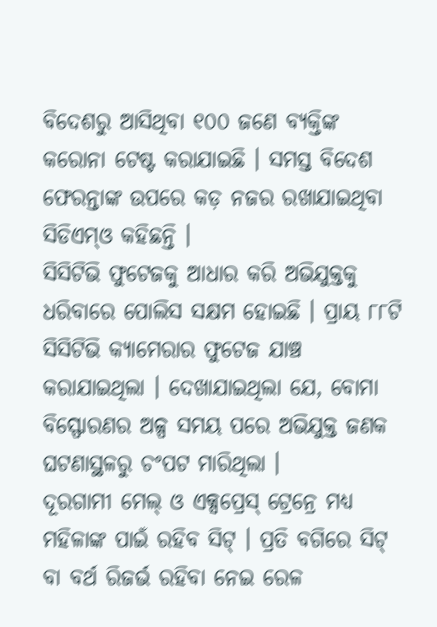ବିଦେଶରୁ ଆସିଥିବା ୧୦୦ ଜଣେ ବ୍ୟକ୍ତିଙ୍କ କରୋନା ଟେଷ୍ଟ କରାଯାଇଛି । ସମସ୍ତ ବିଦେଶ ଫେରନ୍ତାଙ୍କ ଉପରେ କଡ଼ ନଜର ରଖାଯାଇଥିବା ସିଡିଏମ୍ଓ କହିଛନ୍ତି ।
ସିସିଟିଭି ଫୁଟେଜକୁ ଆଧାର କରି ଅଭିଯୁକ୍ତକୁ ଧରିବାରେ ପୋଲିସ ସକ୍ଷମ ହୋଇଛି । ପ୍ରାୟ ୮୮ଟି ସିସିଟିଭି କ୍ୟାମେରାର ଫୁଟେଜ ଯାଞ୍ଚ କରାଯାଇଥିଲା । ଦେଖାଯାଇଥିଲା ଯେ, ବୋମା ବିସ୍ଫୋରଣର ଅଳ୍ପ ସମୟ ପରେ ଅଭିଯୁକ୍ତ ଜଣକ ଘଟଣାସ୍ଥଳରୁ ଚଂପଟ ମାରିଥିଲା ।
ଦୂରଗାମୀ ମେଲ୍ ଓ ଏକ୍ସପ୍ରେସ୍ ଟ୍ରେନ୍ରେ ମଧ୍ୟ ମହିଳାଙ୍କ ପାଇଁ ରହିବ ସିଟ୍ । ପ୍ରତି ବଗିରେ ସିଟ୍ ବା ବର୍ଥ ରିଜର୍ଭ ରହିବା ନେଇ ରେଳ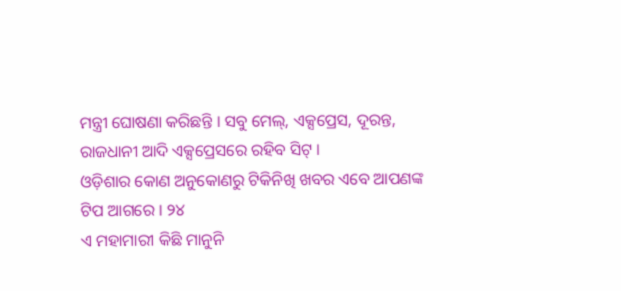ମନ୍ତ୍ରୀ ଘୋଷଣା କରିଛନ୍ତି । ସବୁ ମେଲ୍, ଏକ୍ସପ୍ରେସ, ଦୂରନ୍ତ, ରାଜଧାନୀ ଆଦି ଏକ୍ସପ୍ରେସରେ ରହିବ ସିଟ୍ ।
ଓଡ଼ିଶାର କୋଣ ଅନୁକୋଣରୁ ଟିକିନିଖି ଖବର ଏବେ ଆପଣଙ୍କ ଟିପ ଆଗରେ । ୨୪
ଏ ମହାମାରୀ କିଛି ମାନୁନି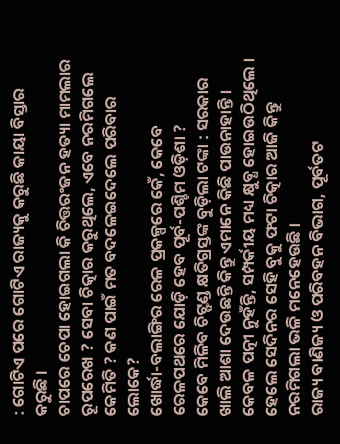: ଗୋଟିଏ ପରେ ଗୋଟିଏ ରାଜ୍ୟକୁ କରୁଛି କାୟା ବିସ୍ତାର କରୁଛି ।
ଚାପରେ ଚେପା ହୋଇଗଲା କି ଚିତ୍ତରଂଜନ ହତ୍ୟା ମାମଲାର ରୂପରେଖ ? ସେବା ଚିତ୍କାର କରୁଥିଲେ, ଏବେ ନରମିଗଲେ କେମିତି ? କଣ ପାଇଁ ମତ ବଦଳେଇଦେଲେ ପରିବାର ଲୋକେ?
ଖୋର୍ଦ୍ଧା-ବଲାଙ୍ଗିର ରେଳ ପ୍ରକଳ୍ପରେ କେଁ, କେବେ ରେଳପଥରେ ଯୋଡ଼ି ହେବ ପୂର୍ବ-ପଶ୍ଚିମ ଓଡ଼ିଶା ?
କେବେ ମିଳିବ ଚିଟ୍ଫଣ୍ଡ କ୍ଷତିଗ୍ରସ୍ତଙ୍କ ବୁଡ଼ିଲା ଟଙ୍କା : ସରକାର ଖାଲି ଆଶା ଦେଉଛନ୍ତି କିନ୍ତୁ ଏମାନେ କିଛି ପାଉନାହାନ୍ତି ।
କେବଳ ପତ୍ନୀ ନୁହଁନ୍ତି, ସମ୍ପର୍କୀୟ ମଧ୍ୟ କ୍ଷୁବ୍ଧ ହୋଇଉଠିଥିଲେ । ହେଲେ ସେଦିନର ସେହି ବୁକୁ ଫଟା ଚିତ୍କାର ଆଜି କିନ୍ତୁ ନରମିଗଲା ଭଳି ମନେହେଉଛି ।
ରାଜ୍ୟ ବାଣିଜ୍ୟ ଓ ପରିବହନ ବିଭାଗ, ପୂର୍ବତଟ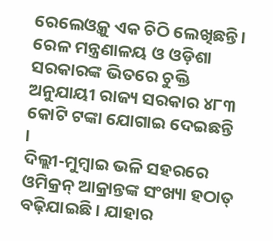ରେଲେଓ୍ୱକୁ ଏକ ଚିଠି ଲେଖିଛନ୍ତି । ରେଳ ମନ୍ତ୍ରଣାଳୟ ଓ ଓଡ଼ିଶା ସରକାରଙ୍କ ଭିତରେ ଚୁକ୍ତି ଅନୁଯାୟୀ ରାଜ୍ୟ ସରକାର ୪୮୩ କୋଟି ଟଙ୍କା ଯୋଗାଇ ଦେଇଛନ୍ତି ।
ଦିଲ୍ଲୀ-ମୁମ୍ବାଇ ଭଳି ସହରରେ ଓମିକ୍ରନ୍ ଆକ୍ରାନ୍ତଙ୍କ ସଂଖ୍ୟା ହଠାତ୍ ବଢ଼ିଯାଇଛି । ଯାହାର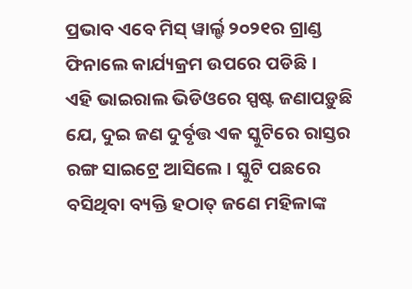ପ୍ରଭାବ ଏବେ ମିସ୍ ୱାର୍ଲ୍ଡ ୨୦୨୧ର ଗ୍ରାଣ୍ଡ ଫିନାଲେ କାର୍ଯ୍ୟକ୍ରମ ଉପରେ ପଡିଛି ।
ଏହି ଭାଇରାଲ ଭିଡିଓରେ ସ୍ପଷ୍ଟ ଜଣାପଡ଼ୁଛି ଯେ, ଦୁଇ ଜଣ ଦୁର୍ବୃତ୍ତ ଏକ ସ୍କୁଟିରେ ରାସ୍ତର ରଙ୍ଗ ସାଇଟ୍ରେ ଆସିଲେ । ସ୍କୁଟି ପଛରେ ବସିଥିବା ବ୍ୟକ୍ତି ହଠାତ୍ ଜଣେ ମହିଳାଙ୍କ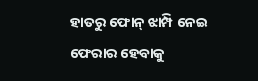ହାତରୁ ଫୋନ୍ ଝାମ୍ପି ନେଇ ଫେରାର ହେବାକୁ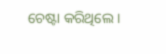ଚେଷ୍ଟା କରିଥିଲେ ।